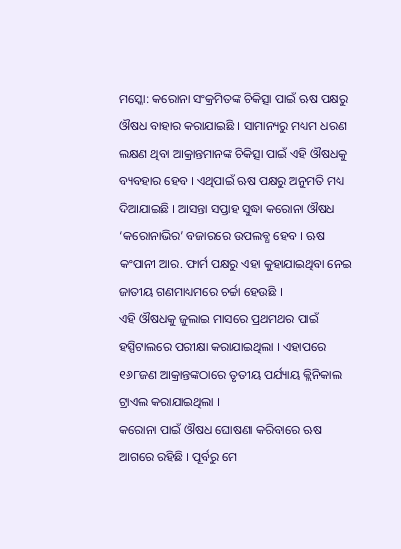ମସ୍କୋ: କରୋନା ସଂକ୍ରମିତଙ୍କ ଚିକିତ୍ସା ପାଇଁ ଋଷ ପକ୍ଷରୁ ଔଷଧ ବାହାର କରାଯାଇଛି । ସାମାନ୍ୟରୁ ମଧ୍ୟମ ଧରଣ ଲକ୍ଷଣ ଥିବା ଆକ୍ରାନ୍ତମାନଙ୍କ ଚିକିତ୍ସା ପାଇଁ ଏହି ଔଷଧକୁ ବ୍ୟବହାର ହେବ । ଏଥିପାଇଁ ଋଷ ପକ୍ଷରୁ ଅନୁମତି ମଧ୍ୟ ଦିଆଯାଇଛି । ଆସନ୍ତା ସପ୍ତାହ ସୁଦ୍ଧା କରୋନା ଔଷଧ ‘କରୋନାଭିର’ ବଜାରରେ ଉପଲବ୍ଧ ହେବ । ଋଷ କଂପାନୀ ଆର. ଫାର୍ମ ପକ୍ଷରୁ ଏହା କୁହାଯାଇଥିବା ନେଇ ଜାତୀୟ ଗଣମାଧ୍ୟମରେ ଚର୍ଚ୍ଚା ହେଉଛି ।
ଏହି ଔଷଧକୁ ଜୁଲାଇ ମାସରେ ପ୍ରଥମଥର ପାଇଁ ହସ୍ପିଟାଲରେ ପରୀକ୍ଷା କରାଯାଇଥିଲା । ଏହାପରେ ୧୬୮ଜଣ ଆକ୍ରାନ୍ତଙ୍କଠାରେ ତୃତୀୟ ପର୍ଯ୍ୟାୟ କ୍ଲିନିକାଲ ଟ୍ରାଏଲ କରାଯାଇଥିଲା ।
କରୋନା ପାଇଁ ଔଷଧ ଘୋଷଣା କରିବାରେ ଋଷ ଆଗରେ ରହିଛି । ପୂର୍ବରୁ ମେ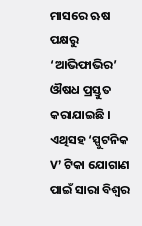ମାସରେ ଋଷ ପକ୍ଷରୁ ‘ଆଭିଫାଭିର’ ଔଷଧ ପ୍ରସ୍ତୁତ କରାଯାଇଛି । ଏଥିସହ ‘ସ୍ପୁଟନିକ V’ ଟିକା ଯୋଗାଣ ପାଇଁ ସାରା ବିଶ୍ୱର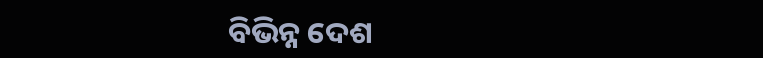ବିଭିନ୍ନ ଦେଶ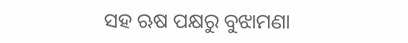ସହ ଋଷ ପକ୍ଷରୁ ବୁଝାମଣା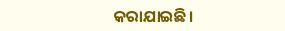କରାଯାଇଛି।